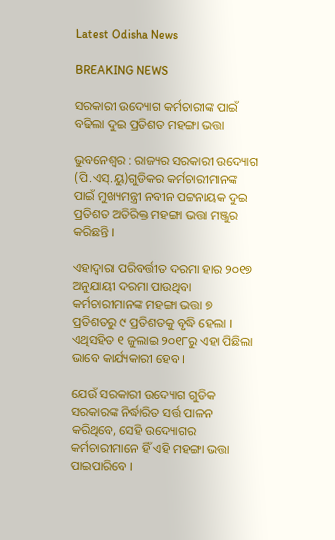Latest Odisha News

BREAKING NEWS

ସରକାରୀ ଉଦ୍ୟୋଗ କର୍ମଚାରୀଙ୍କ ପାଇଁ ବଢିଲା ଦୁଇ ପ୍ରତିଶତ ମହଙ୍ଗା ଭତ୍ତା

ଭୁବନେଶ୍ୱର : ରାଜ୍ୟର ସରକାରୀ ଉଦ୍ୟୋଗ (ପି.ଏସ୍.ୟୁ)ଗୁଡିକର କର୍ମଚାରୀମାନଙ୍କ ପାଇଁ ମୁଖ୍ୟମନ୍ତ୍ରୀ ନବୀନ ପଟ୍ଟନାୟକ ଦୁଇ ପ୍ରତିଶତ ଅତିରିକ୍ତ ମହଙ୍ଗା ଭତ୍ତା ମଞ୍ଜୁର କରିଛନ୍ତି ।

ଏହାଦ୍ୱାରା ପରିବର୍ତ୍ତୀତ ଦରମା ହାର ୨୦୧୭ ଅନୁଯାୟୀ ଦରମା ପାଉଥିବା କର୍ମଚାରୀମାନଙ୍କ ମହଙ୍ଗା ଭତ୍ତା ୭ ପ୍ରତିଶତରୁ ୯ ପ୍ରତିଶତକୁ ବୃଦ୍ଧି ହେଲା । ଏଥିସହିତ ୧ ଜୁଲାଇ ୨୦୧୮ରୁ ଏହା ପିଛିଲା ଭାବେ କାର୍ଯ୍ୟକାରୀ ହେବ ।

ଯେଉଁ ସରକାରୀ ଉଦ୍ୟୋଗ ଗୁଡିକ ସରକାରଙ୍କ ନିର୍ଦ୍ଧାରିତ ସର୍ତ୍ତ ପାଳନ କରିଥିବେ, ସେହି ଉଦ୍ୟୋଗର କର୍ମଚାରୀମାନେ ହିଁ ଏହି ମହଙ୍ଗା ଭତ୍ତା ପାଇପାରିବେ ।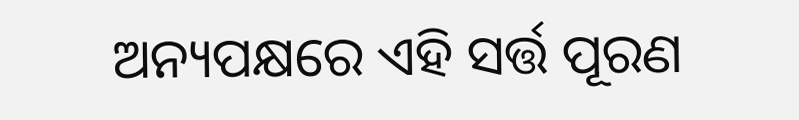ଅନ୍ୟପକ୍ଷରେ ଏହି ସର୍ତ୍ତ ପୂରଣ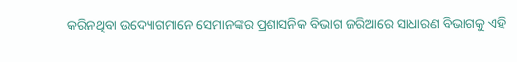କରିନଥିବା ଉଦ୍ୟୋଗମାନେ ସେମାନଙ୍କର ପ୍ରଶାସନିକ ବିଭାଗ ଜରିଆରେ ସାଧାରଣ ବିଭାଗକୁ ଏହି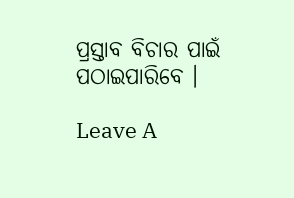ପ୍ରସ୍ତାବ ବିଚାର ପାଇଁ ପଠାଇପାରିବେ ।

Leave A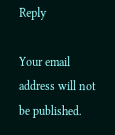Reply

Your email address will not be published.